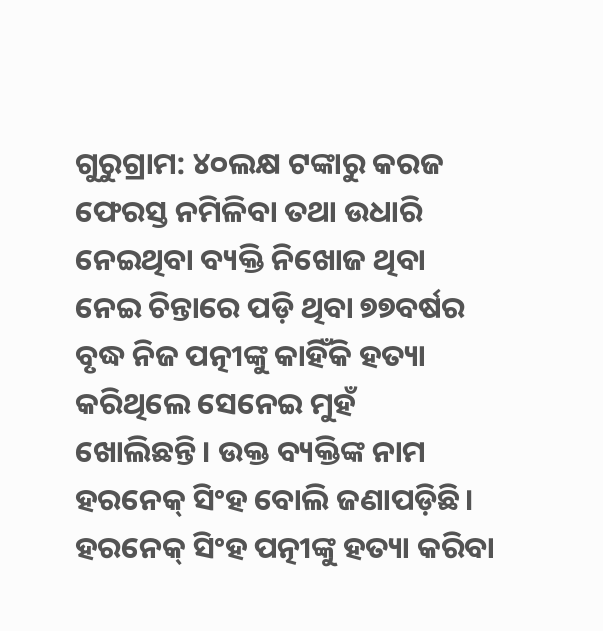ଗୁରୁଗ୍ରାମ: ୪୦ଲକ୍ଷ ଟଙ୍କାରୁ କରଜ ଫେରସ୍ତ ନମିଳିବା ତଥା ଉଧାରି ନେଇଥିବା ବ୍ୟକ୍ତି ନିଖୋଜ ଥିବା ନେଇ ଚିନ୍ତାରେ ପଡ଼ି ଥିବା ୭୭ବର୍ଷର ବୃଦ୍ଧ ନିଜ ପତ୍ନୀଙ୍କୁ କାହିଁକି ହତ୍ୟା କରିଥିଲେ ସେନେଇ ମୁହଁ ଖୋଲିଛନ୍ତି। ଉକ୍ତ ବ୍ୟକ୍ତିଙ୍କ ନାମ ହରନେକ୍ ସିଂହ ବୋଲି ଜଣାପଡ଼ିଛି।
ହରନେକ୍ ସିଂହ ପତ୍ନୀଙ୍କୁ ହତ୍ୟା କରିବା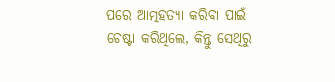ପରେ ଆତ୍ମହତ୍ୟା କରିବା ପାଇଁ ଚେଷ୍ଟା କରିଥିଲେ, କିନ୍ତୁ ସେଥିରୁ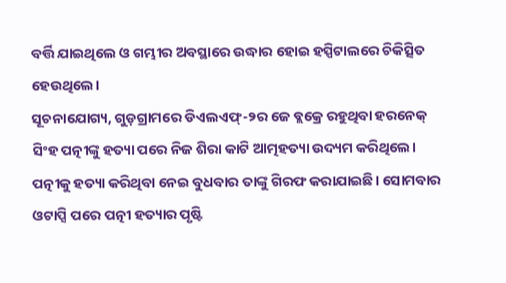ବର୍ତ୍ତି ଯାଇଥିଲେ ଓ ଗମ୍ଭୀର ଅବସ୍ଥାରେ ଉଦ୍ଧାର ହୋଇ ହସ୍ପିଟାଲରେ ଚିକିତ୍ସିତ ହେଉଥିଲେ।
ସୂଚନାଯୋଗ୍ୟ, ଗୁଡ଼ଗ୍ରାମରେ ଡିଏଲଏଫ୍-୨ର ଜେ ବ୍ଲକ୍ରେ ରହୁଥିବା ହରନେକ୍ ସିଂହ ପତ୍ନୀଙ୍କୁ ହତ୍ୟା ପରେ ନିଜ ଶିରା କାଟି ଆତ୍ମହତ୍ୟା ଉଦ୍ୟମ କରିଥିଲେ। ପତ୍ନୀକୁ ହତ୍ୟା କରିଥିବା ନେଇ ବୁଧବାର ତାଙ୍କୁ ଗିରଫ କରାଯାଇଛି। ସୋମବାର ଓଟାପ୍ସି ପରେ ପତ୍ନୀ ହତ୍ୟାର ପୃଷ୍ଟି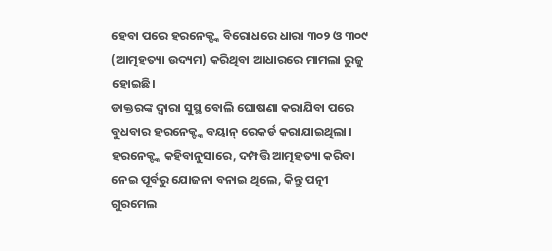ହେବା ପରେ ହରନେକ୍ଙ୍କ ବିରୋଧରେ ଧାରା ୩୦୨ ଓ ୩୦୯ (ଆତ୍ମହତ୍ୟା ଉଦ୍ୟମ) କରିଥିବା ଆଧାରରେ ମାମଲା ରୁଜୁ ହୋଇଛି।
ଡାକ୍ତରଙ୍କ ଦ୍ୱାରା ସୁସ୍ଥ ବୋଲି ଘୋଷଣା କରାଯିବା ପରେ ବୁଧବାର ହରନେକ୍ଙ୍କ ବୟାନ୍ ରେକର୍ଡ କରାଯାଇଥିଲା। ହରନେକ୍ଙ୍କ କହିବାନୁସାରେ, ଦମ୍ପତ୍ତି ଆତ୍ମହତ୍ୟା କରିବା ନେଇ ପୂର୍ବରୁ ଯୋଜନା ବନାଇ ଥିଲେ, କିନ୍ତୁ ପତ୍ନୀ ଗୁରମେଲ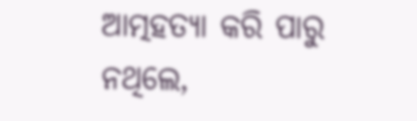ଆତ୍ମହତ୍ୟା କରି ପାରୁ ନଥିଲେ,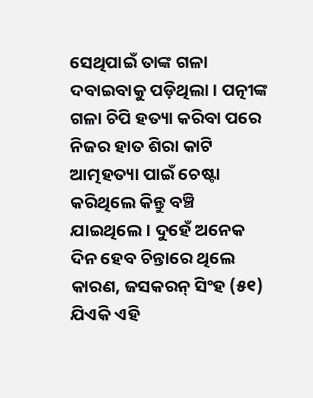ସେଥିପାଇଁ ତାଙ୍କ ଗଳା ଦବାଇବାକୁ ପଡ଼ିଥିଲା। ପତ୍ନୀଙ୍କ ଗଳା ଚିପି ହତ୍ୟା କରିବା ପରେ ନିଜର ହାତ ଶିରା କାଟି ଆତ୍ମହତ୍ୟା ପାଇଁ ଚେଷ୍ଟା କରିଥିଲେ କିନ୍ତୁ ବଞ୍ଚି ଯାଇଥିଲେ। ଦୁହେଁ ଅନେକ ଦିନ ହେବ ଚିନ୍ତାରେ ଥିଲେ କାରଣ, ଜସକରନ୍ ସିଂହ (୫୧) ଯିଏକି ଏହି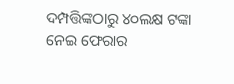ଦମ୍ପତ୍ତିଙ୍କଠାରୁ ୪୦ଲକ୍ଷ ଟଙ୍କା ନେଇ ଫେରାର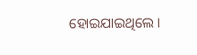ହୋଇଯାଇଥିଲେ।